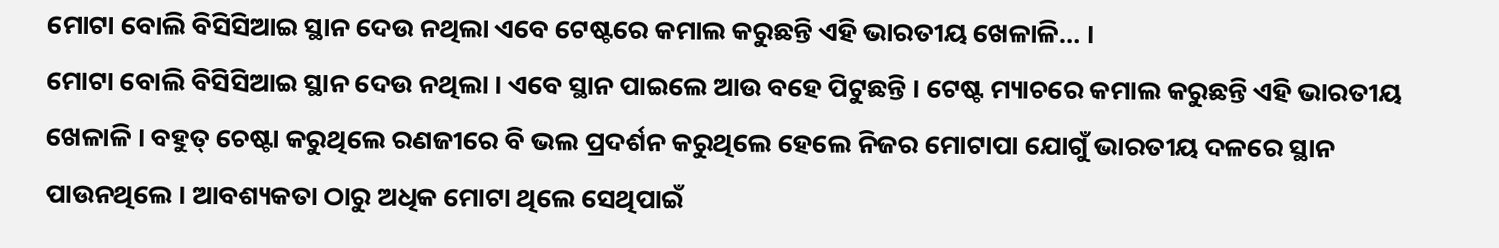ମୋଟା ବୋଲି ବିସିସିଆଇ ସ୍ଥାନ ଦେଉ ନଥିଲା ଏବେ ଟେଷ୍ଟରେ କମାଲ କରୁଛନ୍ତି ଏହି ଭାରତୀୟ ଖେଳାଳି… ।
ମୋଟା ବୋଲି ବିସିସିଆଇ ସ୍ଥାନ ଦେଉ ନଥିଲା । ଏବେ ସ୍ଥାନ ପାଇଲେ ଆଉ ବହେ ପିଟୁଛନ୍ତି । ଟେଷ୍ଟ ମ୍ୟାଚରେ କମାଲ କରୁଛନ୍ତି ଏହି ଭାରତୀୟ ଖେଳାଳି । ବହୁତ୍ ଚେଷ୍ଟା କରୁଥିଲେ ରଣଜୀରେ ବି ଭଲ ପ୍ରଦର୍ଶନ କରୁଥିଲେ ହେଲେ ନିଜର ମୋଟାପା ଯୋଗୁଁ ଭାରତୀୟ ଦଳରେ ସ୍ଥାନ ପାଉନଥିଲେ । ଆବଶ୍ୟକତା ଠାରୁ ଅଧିକ ମୋଟା ଥିଲେ ସେଥିପାଇଁ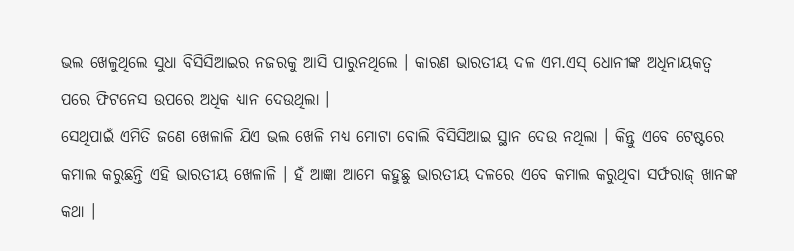ଭଲ ଖେଳୁଥିଲେ ସୁଧା ବିସିସିଆଇର ନଜରକୁ ଆସି ପାରୁନଥିଲେ । କାରଣ ଭାରତୀୟ ଦଳ ଏମ.ଏସ୍ ଧୋନୀଙ୍କ ଅଧିନାୟକତ୍ଵ ପରେ ଫିଟନେସ ଉପରେ ଅଧିକ ଧ୍ୟାନ ଦେଉଥିଲା ।
ସେଥିପାଇଁ ଏମିତି ଜଣେ ଖେଳାଳି ଯିଏ ଭଲ ଖେଳି ମଧ୍ୟ ମୋଟା ବୋଲି ବିସିସିଆଇ ସ୍ଥାନ ଦେଉ ନଥିଲା । କିନ୍ତୁ ଏବେ ଟେଷ୍ଟରେ କମାଲ କରୁଛନ୍ତି ଏହି ଭାରତୀୟ ଖେଳାଳି । ହଁ ଆଜ୍ଞା ଆମେ କହୁଛୁ ଭାରତୀୟ ଦଳରେ ଏବେ କମାଲ କରୁଥିବା ସର୍ଫରାଜ୍ ଖାନଙ୍କ କଥା ।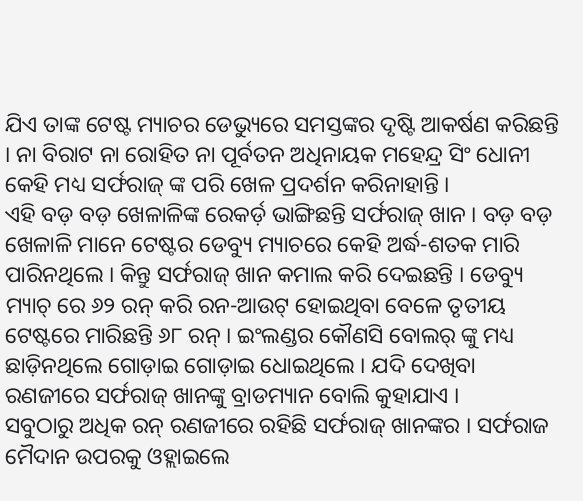ଯିଏ ତାଙ୍କ ଟେଷ୍ଟ ମ୍ୟାଚର ଡେଭ୍ୟୁରେ ସମସ୍ତଙ୍କର ଦୃଷ୍ଟି ଆକର୍ଷଣ କରିଛନ୍ତି । ନା ବିରାଟ ନା ରୋହିତ ନା ପୂର୍ବତନ ଅଧିନାୟକ ମହେନ୍ଦ୍ର ସିଂ ଧୋନୀ କେହି ମଧ୍ୟ ସର୍ଫରାଜ୍ ଙ୍କ ପରି ଖେଳ ପ୍ରଦର୍ଶନ କରିନାହାନ୍ତି ।
ଏହି ବଡ଼ ବଡ଼ ଖେଳାଳିଙ୍କ ରେକର୍ଡ଼ ଭାଙ୍ଗିଛନ୍ତି ସର୍ଫରାଜ୍ ଖାନ । ବଡ଼ ବଡ଼ ଖେଳାଳି ମାନେ ଟେଷ୍ଟର ଡେବ୍ୟୁ ମ୍ୟାଚରେ କେହି ଅର୍ଦ୍ଧ-ଶତକ ମାରି ପାରିନଥିଲେ । କିନ୍ତୁ ସର୍ଫରାଜ୍ ଖାନ କମାଲ କରି ଦେଇଛନ୍ତି । ଡେବ୍ୟୁ ମ୍ୟାଚ୍ ରେ ୬୨ ରନ୍ କରି ରନ-ଆଉଟ୍ ହୋଇଥିବା ବେଳେ ତୃତୀୟ ଟେଷ୍ଟରେ ମାରିଛନ୍ତି ୬୮ ରନ୍ । ଇଂଲଣ୍ଡର କୌଣସି ବୋଲର୍ ଙ୍କୁ ମଧ୍ୟ ଛାଡ଼ିନଥିଲେ ଗୋଡ଼ାଇ ଗୋଡ଼ାଇ ଧୋଇଥିଲେ । ଯଦି ଦେଖିବା ରଣଜୀରେ ସର୍ଫରାଜ୍ ଖାନଙ୍କୁ ବ୍ରାଡମ୍ୟାନ ବୋଲି କୁହାଯାଏ ।
ସବୁଠାରୁ ଅଧିକ ରନ୍ ରଣଜୀରେ ରହିଛି ସର୍ଫରାଜ୍ ଖାନଙ୍କର । ସର୍ଫରାଜ ମୈଦାନ ଉପରକୁ ଓହ୍ଲାଇଲେ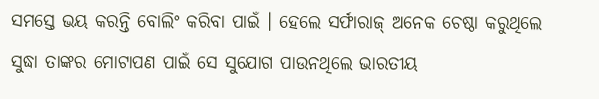ସମସ୍ତେ ଭୟ କରନ୍ତି ବୋଲିଂ କରିବା ପାଇଁ । ହେଲେ ସର୍ଫାରାଜ୍ ଅନେକ ଚେଷ୍ଠା କରୁଥିଲେ ସୁଦ୍ଧା ତାଙ୍କର ମୋଟାପଣ ପାଇଁ ସେ ସୁଯୋଗ ପାଉନଥିଲେ ଭାରତୀୟ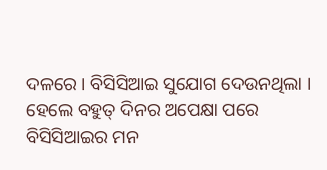ଦଳରେ । ବିସିସିଆଇ ସୁଯୋଗ ଦେଉନଥିଲା । ହେଲେ ବହୁତ୍ ଦିନର ଅପେକ୍ଷା ପରେ ବିସିସିଆଇର ମନ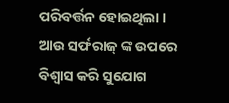ପରିବର୍ତ୍ତନ ହୋଇଥିଲା । ଆଉ ସର୍ଫରାଜ୍ ଙ୍କ ଉପରେ ବିଶ୍ୱାସ କରି ସୁଯୋଗ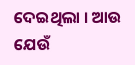ଦେଇଥିଲା । ଆଉ ଯେଉଁ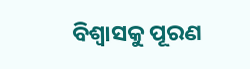ବିଶ୍ଵାସକୁ ପୂରଣ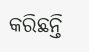କରିଛନ୍ତି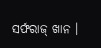ସର୍ଫରାଜ୍ ଖାନ ।